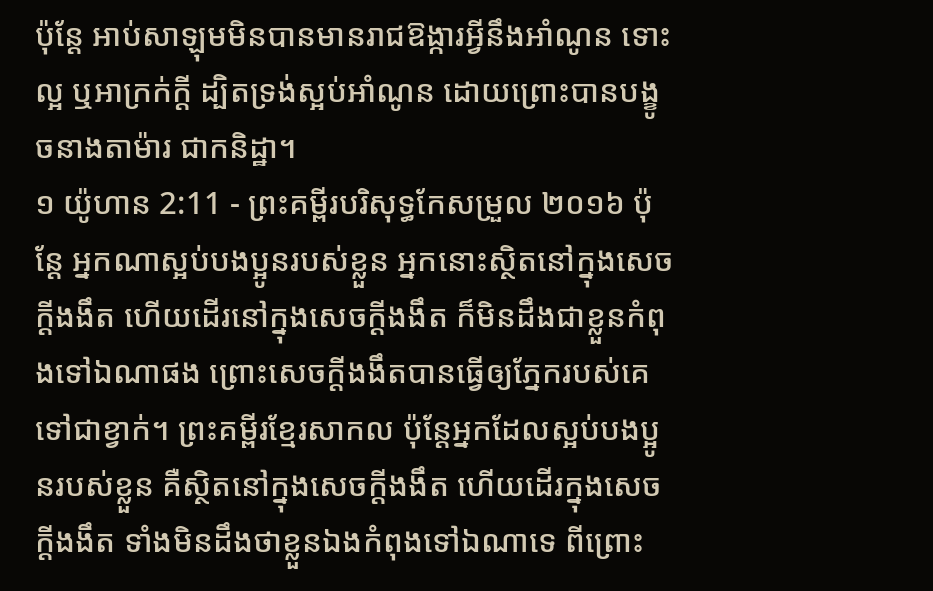ប៉ុន្តែ អាប់សាឡុមមិនបានមានរាជឱង្ការអ្វីនឹងអាំណូន ទោះល្អ ឬអាក្រក់ក្តី ដ្បិតទ្រង់ស្អប់អាំណូន ដោយព្រោះបានបង្ខូចនាងតាម៉ារ ជាកនិដ្ឋា។
១ យ៉ូហាន 2:11 - ព្រះគម្ពីរបរិសុទ្ធកែសម្រួល ២០១៦ ប៉ុន្ដែ អ្នកណាស្អប់បងប្អូនរបស់ខ្លួន អ្នកនោះស្ថិតនៅក្នុងសេចក្ដីងងឹត ហើយដើរនៅក្នុងសេចក្ដីងងឹត ក៏មិនដឹងជាខ្លួនកំពុងទៅឯណាផង ព្រោះសេចក្ដីងងឹតបានធ្វើឲ្យភ្នែករបស់គេទៅជាខ្វាក់។ ព្រះគម្ពីរខ្មែរសាកល ប៉ុន្តែអ្នកដែលស្អប់បងប្អូនរបស់ខ្លួន គឺស្ថិតនៅក្នុងសេចក្ដីងងឹត ហើយដើរក្នុងសេចក្ដីងងឹត ទាំងមិនដឹងថាខ្លួនឯងកំពុងទៅឯណាទេ ពីព្រោះ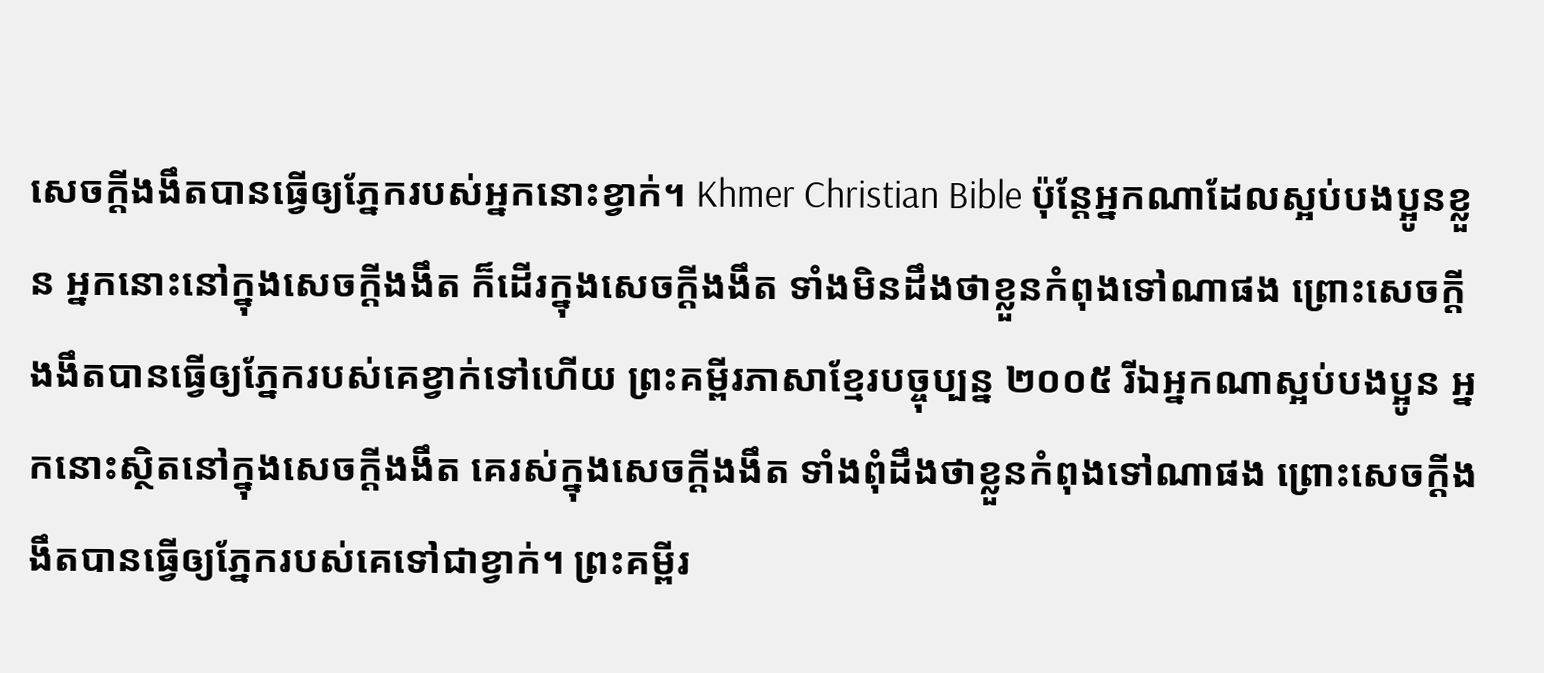សេចក្ដីងងឹតបានធ្វើឲ្យភ្នែករបស់អ្នកនោះខ្វាក់។ Khmer Christian Bible ប៉ុន្ដែអ្នកណាដែលស្អប់បងប្អូនខ្លួន អ្នកនោះនៅក្នុងសេចក្ដីងងឹត ក៏ដើរក្នុងសេចក្ដីងងឹត ទាំងមិនដឹងថាខ្លួនកំពុងទៅណាផង ព្រោះសេចក្ដីងងឹតបានធ្វើឲ្យភ្នែករបស់គេខ្វាក់ទៅហើយ ព្រះគម្ពីរភាសាខ្មែរបច្ចុប្បន្ន ២០០៥ រីឯអ្នកណាស្អប់បងប្អូន អ្នកនោះស្ថិតនៅក្នុងសេចក្ដីងងឹត គេរស់ក្នុងសេចក្ដីងងឹត ទាំងពុំដឹងថាខ្លួនកំពុងទៅណាផង ព្រោះសេចក្ដីងងឹតបានធ្វើឲ្យភ្នែករបស់គេទៅជាខ្វាក់។ ព្រះគម្ពីរ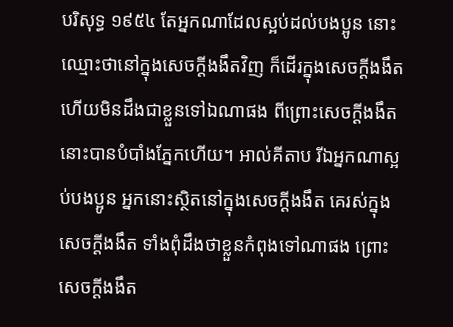បរិសុទ្ធ ១៩៥៤ តែអ្នកណាដែលស្អប់ដល់បងប្អូន នោះឈ្មោះថានៅក្នុងសេចក្ដីងងឹតវិញ ក៏ដើរក្នុងសេចក្ដីងងឹត ហើយមិនដឹងជាខ្លួនទៅឯណាផង ពីព្រោះសេចក្ដីងងឹតនោះបានបំបាំងភ្នែកហើយ។ អាល់គីតាប រីឯអ្នកណាស្អប់បងប្អូន អ្នកនោះស្ថិតនៅក្នុងសេចក្ដីងងឹត គេរស់ក្នុងសេចក្ដីងងឹត ទាំងពុំដឹងថាខ្លួនកំពុងទៅណាផង ព្រោះសេចក្ដីងងឹត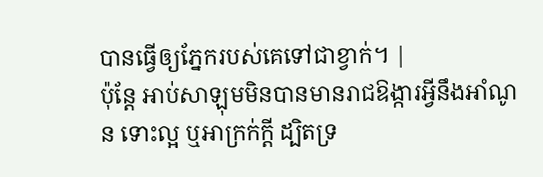បានធ្វើឲ្យភ្នែករបស់គេទៅជាខ្វាក់។ |
ប៉ុន្តែ អាប់សាឡុមមិនបានមានរាជឱង្ការអ្វីនឹងអាំណូន ទោះល្អ ឬអាក្រក់ក្តី ដ្បិតទ្រ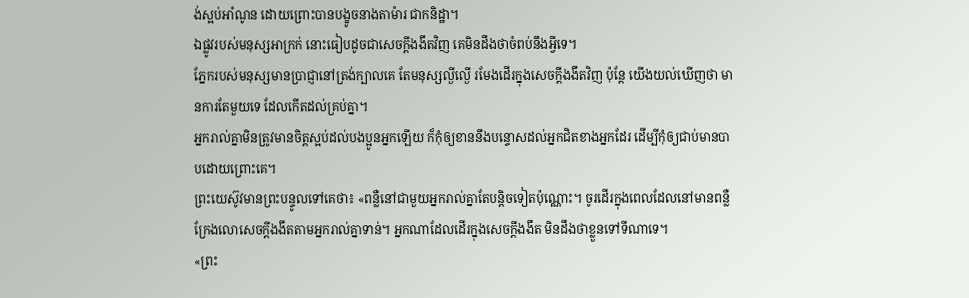ង់ស្អប់អាំណូន ដោយព្រោះបានបង្ខូចនាងតាម៉ារ ជាកនិដ្ឋា។
ឯផ្លូវរបស់មនុស្សអាក្រក់ នោះធៀបដូចជាសេចក្ដីងងឹតវិញ គេមិនដឹងថាចំពប់នឹងអ្វីទេ។
ភ្នែករបស់មនុស្សមានប្រាជ្ញានៅត្រង់ក្បាលគេ តែមនុស្សល្ងីល្ងើ រមែងដើរក្នុងសេចក្ដីងងឹតវិញ ប៉ុន្តែ យើងយល់ឃើញថា មានការតែមួយទេ ដែលកើតដល់គ្រប់គ្នា។
អ្នករាល់គ្នាមិនត្រូវមានចិត្តស្អប់ដល់បងប្អូនអ្នកឡើយ ក៏កុំឲ្យខាននឹងបន្ទោសដល់អ្នកជិតខាងអ្នកដែរ ដើម្បីកុំឲ្យជាប់មានបាបដោយព្រោះគេ។
ព្រះយេស៊ូវមានព្រះបន្ទូលទៅគេថា៖ «ពន្លឺនៅជាមួយអ្នករាល់គ្នាតែបន្តិចទៀតប៉ុណ្ណោះ។ ចូរដើរក្នុងពេលដែលនៅមានពន្លឺ ក្រែងលោសេចក្តីងងឹតតាមអ្នករាល់គ្នាទាន់។ អ្នកណាដែលដើរក្នុងសេចក្តីងងឹត មិនដឹងថាខ្លួនទៅទីណាទេ។
«ព្រះ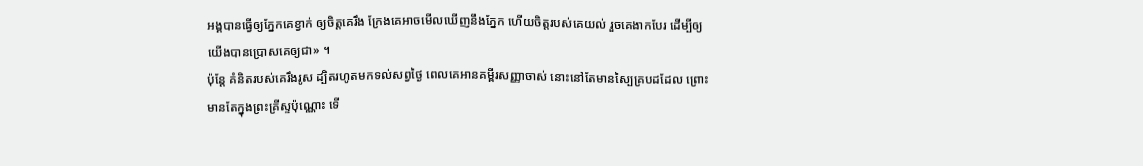អង្គបានធ្វើឲ្យភ្នែកគេខ្វាក់ ឲ្យចិត្តគេរឹង ក្រែងគេអាចមើលឃើញនឹងភ្នែក ហើយចិត្តរបស់គេយល់ រួចគេងាកបែរ ដើម្បីឲ្យយើងបានប្រោសគេឲ្យជា» ។
ប៉ុន្ដែ គំនិតរបស់គេរឹងរូស ដ្បិតរហូតមកទល់សព្វថ្ងៃ ពេលគេអានគម្ពីរសញ្ញាចាស់ នោះនៅតែមានស្បៃគ្របដដែល ព្រោះមានតែក្នុងព្រះគ្រីស្ទប៉ុណ្ណោះ ទើ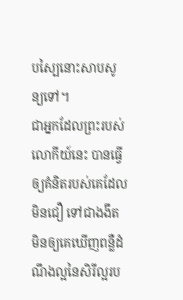បស្បៃនោះសាបសូន្យទៅ។
ជាអ្នកដែលព្រះរបស់លោកីយ៍នេះ បានធ្វើឲ្យគំនិតរបស់គេដែលមិនជឿ ទៅជាងងឹត មិនឲ្យគេឃើញពន្លឺដំណឹងល្អនៃសិរីល្អរប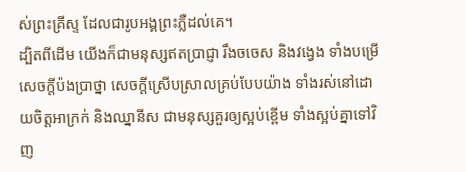ស់ព្រះគ្រីស្ទ ដែលជារូបអង្គព្រះភ្លឺដល់គេ។
ដ្បិតពីដើម យើងក៏ជាមនុស្សឥតប្រាជ្ញា រឹងចចេស និងវង្វេង ទាំងបម្រើសេចក្ដីប៉ងប្រាថ្នា សេចក្ដីស្រើបស្រាលគ្រប់បែបយ៉ាង ទាំងរស់នៅដោយចិត្តអាក្រក់ និងឈ្នានីស ជាមនុស្សគួរឲ្យស្អប់ខ្ពើម ទាំងស្អប់គ្នាទៅវិញ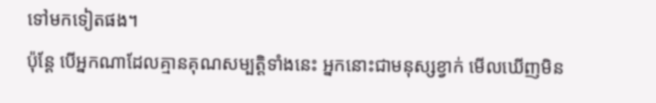ទៅមកទៀតផង។
ប៉ុន្ដែ បើអ្នកណាដែលគ្មានគុណសម្បត្តិទាំងនេះ អ្នកនោះជាមនុស្សខ្វាក់ មើលឃើញមិន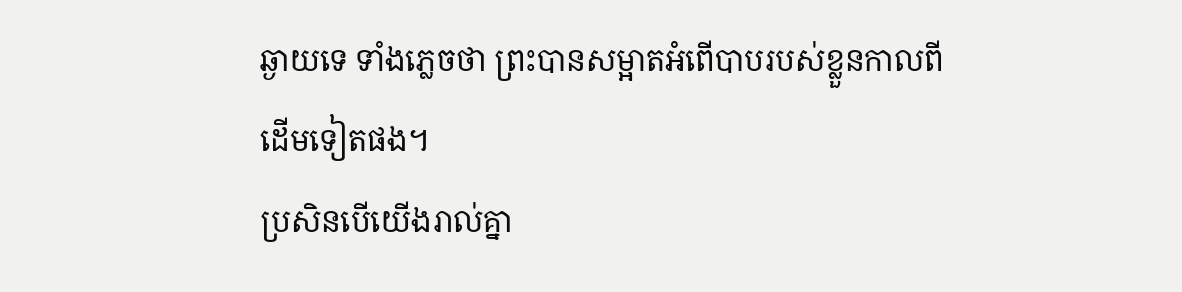ឆ្ងាយទេ ទាំងភ្លេចថា ព្រះបានសម្អាតអំពើបាបរបស់ខ្លួនកាលពីដើមទៀតផង។
ប្រសិនបើយើងរាល់គ្នា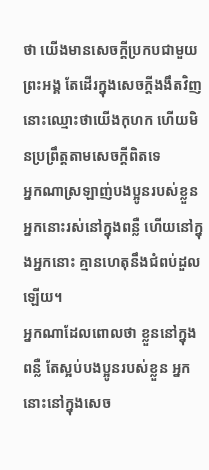ថា យើងមានសេចក្ដីប្រកបជាមួយព្រះអង្គ តែដើរក្នុងសេចក្ដីងងឹតវិញ នោះឈ្មោះថាយើងកុហក ហើយមិនប្រព្រឹត្តតាមសេចក្ដីពិតទេ
អ្នកណាស្រឡាញ់បងប្អូនរបស់ខ្លួន អ្នកនោះរស់នៅក្នុងពន្លឺ ហើយនៅក្នុងអ្នកនោះ គ្មានហេតុនឹងជំពប់ដួលឡើយ។
អ្នកណាដែលពោលថា ខ្លួននៅក្នុងពន្លឺ តែស្អប់បងប្អូនរបស់ខ្លួន អ្នកនោះនៅក្នុងសេច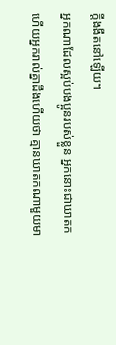ក្ដីងងឹតនៅឡើយ។
អ្នកណាដែលស្អប់បងប្អូនរបស់ខ្លួន អ្នកនោះជាឃាតក ហើយអ្នករាល់គ្នាដឹងហើយថា គ្មានឃាតកណាមួយមា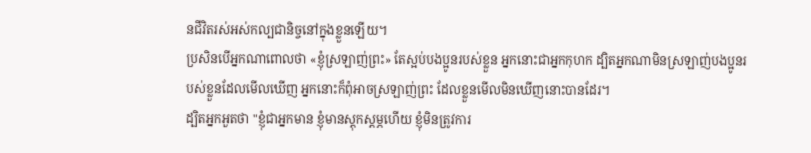នជីវិតរស់អស់កល្បជានិច្ចនៅក្នុងខ្លួនឡើយ។
ប្រសិនបើអ្នកណាពោលថា «ខ្ញុំស្រឡាញ់ព្រះ» តែស្អប់បងប្អូនរបស់ខ្លួន អ្នកនោះជាអ្នកកុហក ដ្បិតអ្នកណាមិនស្រឡាញ់បងប្អូនរបស់ខ្លួនដែលមើលឃើញ អ្នកនោះក៏ពុំអាចស្រឡាញ់ព្រះ ដែលខ្លួនមើលមិនឃើញនោះបានដែរ។
ដ្បិតអ្នកអួតថា "ខ្ញុំជាអ្នកមាន ខ្ញុំមានស្តុកស្តម្ភហើយ ខ្ញុំមិនត្រូវការ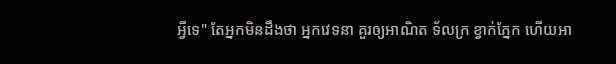អ្វីទេ" តែអ្នកមិនដឹងថា អ្នកវេទនា គួរឲ្យអាណិត ទ័លក្រ ខ្វាក់ភ្នែក ហើយអា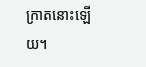ក្រាតនោះឡើយ។